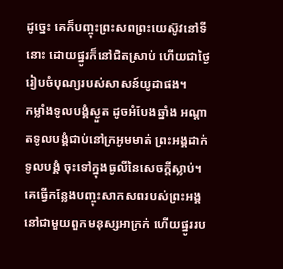ដូច្នេះ គេក៏បញ្ចុះព្រះសពព្រះយេស៊ូវនៅទីនោះ ដោយផ្នូរក៏នៅជិតស្រាប់ ហើយជាថ្ងៃរៀបចំបុណ្យរបស់សាសន៍យូដាផង។
កម្លាំងទូលបង្គំស្ងួត ដូចអំបែងឆ្នាំង អណ្ដាតទូលបង្គំជាប់នៅក្រអូមមាត់ ព្រះអង្គដាក់ទូលបង្គំ ចុះទៅក្នុងធូលីនៃសេចក្ដីស្លាប់។
គេធ្វើកន្លែងបញ្ចុះសាកសពរបស់ព្រះអង្គ នៅជាមួយពួកមនុស្សអាក្រក់ ហើយផ្នូររប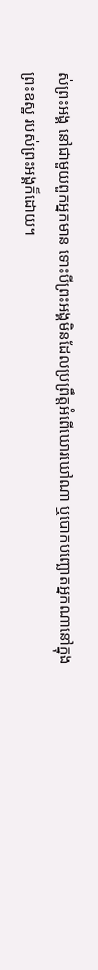ស់ព្រះអង្គ នៅជាមួយពួកអ្នកមាន ទោះបីព្រះអង្គមិនដែលប្រព្រឹត្តអំពើឃោរឃៅណា ឬបោកបញ្ឆោតអ្នកណានៅក្នុងព្រះឧស្ឋ របស់ព្រះអង្គក៏ដោយ។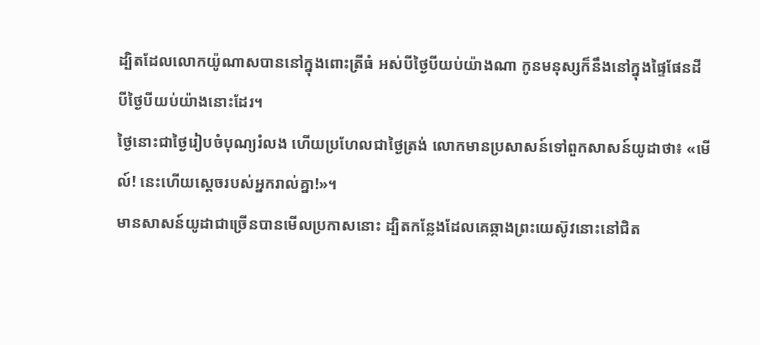ដ្បិតដែលលោកយ៉ូណាសបាននៅក្នុងពោះត្រីធំ អស់បីថ្ងៃបីយប់យ៉ាងណា កូនមនុស្សក៏នឹងនៅក្នុងផ្ទៃផែនដី បីថ្ងៃបីយប់យ៉ាងនោះដែរ។
ថ្ងៃនោះជាថ្ងៃរៀបចំបុណ្យរំលង ហើយប្រហែលជាថ្ងៃត្រង់ លោកមានប្រសាសន៍ទៅពួកសាសន៍យូដាថា៖ «មើល៍! នេះហើយស្តេចរបស់អ្នករាល់គ្នា!»។
មានសាសន៍យូដាជាច្រើនបានមើលប្រកាសនោះ ដ្បិតកន្លែងដែលគេឆ្កាងព្រះយេស៊ូវនោះនៅជិត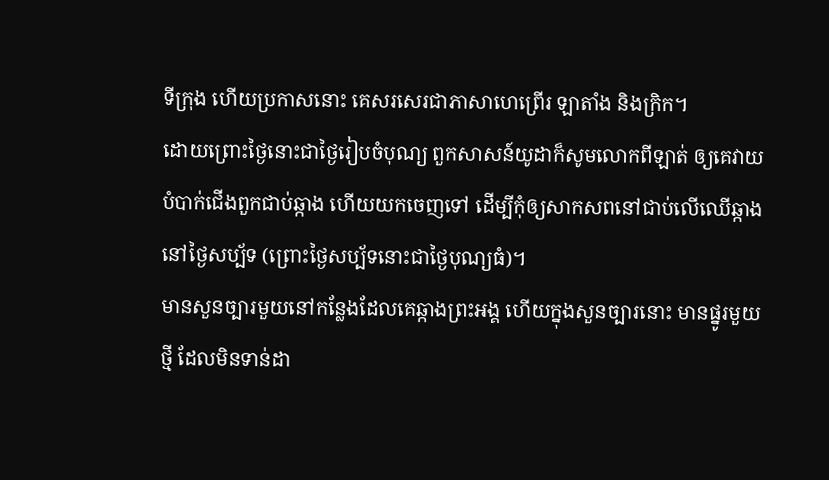ទីក្រុង ហើយប្រកាសនោះ គេសរសេរជាភាសាហេព្រើរ ឡាតាំង និងក្រិក។
ដោយព្រោះថ្ងៃនោះជាថ្ងៃរៀបចំបុណ្យ ពួកសាសន៍យូដាក៏សូមលោកពីឡាត់ ឲ្យគេវាយបំបាក់ជើងពួកជាប់ឆ្កាង ហើយយកចេញទៅ ដើម្បីកុំឲ្យសាកសពនៅជាប់លើឈើឆ្កាងនៅថ្ងៃសប្ប័ទ (ព្រោះថ្ងៃសប្ប័ទនោះជាថ្ងៃបុណ្យធំ)។
មានសួនច្បារមួយនៅកន្លែងដែលគេឆ្កាងព្រះអង្គ ហើយក្នុងសួនច្បារនោះ មានផ្នូរមួយថ្មី ដែលមិនទាន់ដា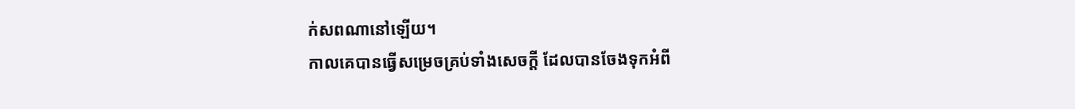ក់សពណានៅឡើយ។
កាលគេបានធ្វើសម្រេចគ្រប់ទាំងសេចក្តី ដែលបានចែងទុកអំពី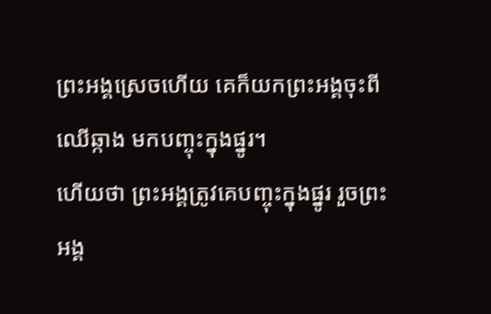ព្រះអង្គស្រេចហើយ គេក៏យកព្រះអង្គចុះពីឈើឆ្កាង មកបញ្ចុះក្នុងផ្នូរ។
ហើយថា ព្រះអង្គត្រូវគេបញ្ចុះក្នុងផ្នូរ រួចព្រះអង្គ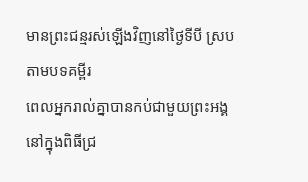មានព្រះជន្មរស់ឡើងវិញនៅថ្ងៃទីបី ស្របតាមបទគម្ពីរ
ពេលអ្នករាល់គ្នាបានកប់ជាមួយព្រះអង្គនៅក្នុងពិធីជ្រ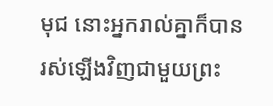មុជ នោះអ្នករាល់គ្នាក៏បានរស់ឡើងវិញជាមួយព្រះ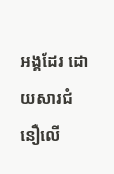អង្គដែរ ដោយសារជំនឿលើ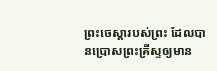ព្រះចេស្ដារបស់ព្រះ ដែលបានប្រោសព្រះគ្រីស្ទឲ្យមាន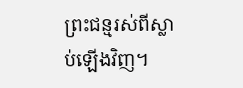ព្រះជន្មរស់ពីស្លាប់ឡើងវិញ។